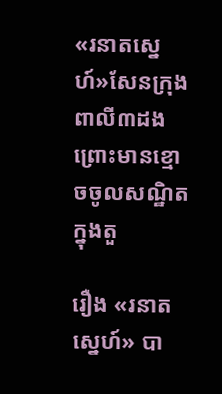«រនាតស្នេហ៍»សែនក្រុងពាលី៣ដង ព្រោះមានខ្មោចចូលសណ្ឋិតក្នុងតួ

រឿង «រនាតស្នេហ៍» បា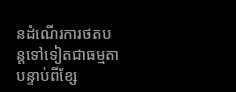នដំណើរការថតបន្តទៅទៀតជាធម្មតា បន្ទាប់ពីខ្សែ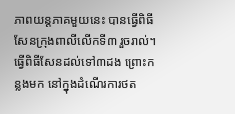ភាពយន្តភាគមួយនេះ បានធ្វើពិធីសែនក្រុងពាលីលើកទី៣ រួចរាល់។ ធ្វើពិធីសែនដល់ទៅ៣ដង ព្រោះកន្លងមក នៅក្នុងដំណើរការថត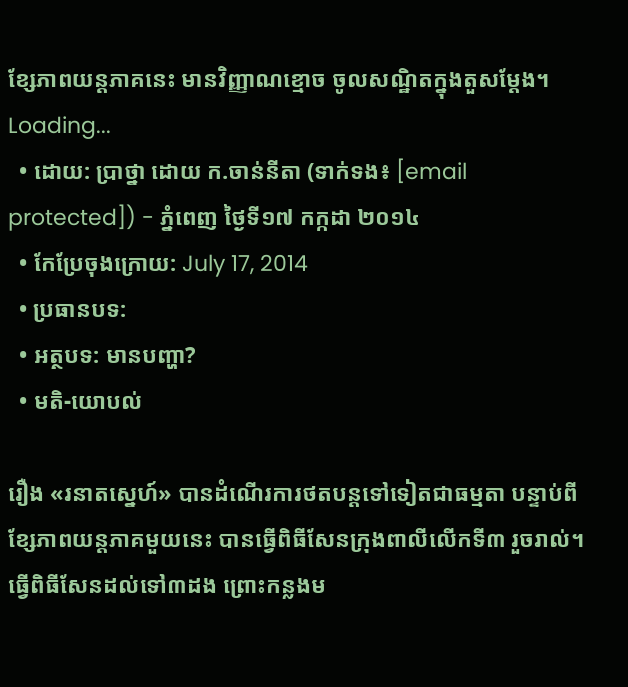ខ្សែភាពយន្ដភាគនេះ មានវិញ្ញាណខ្មោច ចូលសណ្ឋិតក្នុងតួសម្តែង។
Loading...
  • ដោយ: ប្រាថ្នា ដោយ ក.ចាន់នីតា (ទាក់ទង៖ [email protected]) - ភ្នំពេញ ថ្ងៃទី១៧ កក្កដា ២០១៤
  • កែប្រែចុងក្រោយ: July 17, 2014
  • ប្រធានបទ:
  • អត្ថបទ: មានបញ្ហា?
  • មតិ-យោបល់

រឿង «រនាតស្នេហ៍» បានដំណើរការថតបន្តទៅទៀតជាធម្មតា បន្ទាប់ពីខ្សែភាពយន្តភាគមួយនេះ បានធ្វើពិធីសែនក្រុងពាលីលើកទី៣ រួចរាល់។ ធ្វើពិធីសែនដល់ទៅ៣ដង ព្រោះកន្លងម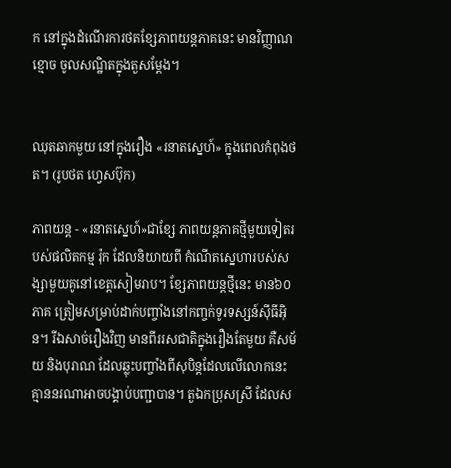ក នៅក្នុងដំណើរការថតខ្សែភាពយន្ដភាគនេះ មានវិញ្ញាណខ្មោច ចូលសណ្ឋិតក្នុងតួសម្តែង។


ឈុតឆាកមួយ នៅក្នុងរឿង «រនាតស្នេហ៍» ក្នុងពេលកំពុងថត។ (រូបថត ហ្វេសប៊ុក)

ភាពយន្ត - «រនាតស្នេហ៍»ជាខ្សែ ភាពយន្តភាគថ្មីមួយទៀតរបស់ផលិតកម្ម រ៉ុក ដែលនិយាយពី កំណើតស្នេហារបស់សង្សាមួយគូនៅខេត្តសៀមរាប។ ខ្សែភាពយន្តថ្មីនេះ មាន៦០ភាគ ត្រៀមសម្រាប់ដាក់បញ្ចាំងនៅកញ្ចក់ទូរទស្សន៍ស៊ីធីអ៊ិន។ រីឯសាច់រឿងវិញ មានពីររសជាតិក្នុងរឿងតែមួយ គឺសម័យ និងបុរាណ ដែលឆ្លុះបញ្ចាំងពីសុបិន្ដដែលលើលោកនេះ គ្មាននរណាអាចបង្គាប់បញ្ជាបាន។ តួឯកប្រុសស្រី ដែលស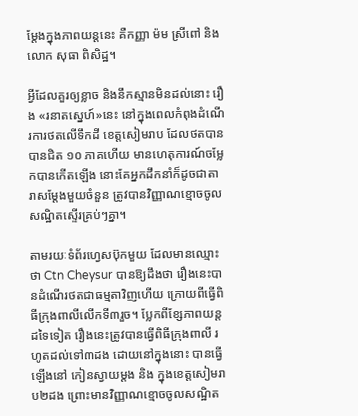ម្ដែងក្នុងភាពយន្ដនេះ គឺកញ្ញា ម៉ម ស្រីពៅ និងលោក សុធា ពិសិដ្ឋ។

អ្វីដែលគួរឲ្យខ្លាច និងនឹកស្មានមិនដល់នោះ រឿង «រនាតស្នេហ៍»នេះ នៅក្នុងពេលកំពុងដំណើរការថតលើទឹកដី ខេត្តសៀមរាប ដែលថតបានបានជិត ១០ ភាគហើយ មានហេតុការណ៍ចម្លែកបានកើតឡើង នោះគែអ្នកដឹកនាំក៏ដូចជាតារាសម្ដែងមួយចំនួន ត្រូវបានវិញ្ញាណខ្មោចចូលសណ្ឋិតស្ទើរគ្រប់ៗគ្នា។

តាមរយៈទំព័រហ្វេសប៊ុកមួយ ដែលមានឈ្មោះថា Ctn Cheysur បានឱ្យដឹងថា រឿងនេះបានដំណើរថតជាធម្មតាវិញហើយ ក្រោយពីធ្វើពិធីក្រុងពាលីលើកទី៣រួច។ ប្លែកពីខ្សែភាពយន្តដទៃទៀត រឿងនេះត្រូវបានធ្វើពិធីក្រុងពាលី រហូតដល់ទៅ៣ដង ដោយនៅក្នុងនោះ បានធ្វើឡើងនៅ កៀនស្វាយម្ដង និង ក្នុងខេត្តសៀមរាប២ដង ព្រោះមានវិញ្ញាណខ្មោចចូលសណ្ឋិត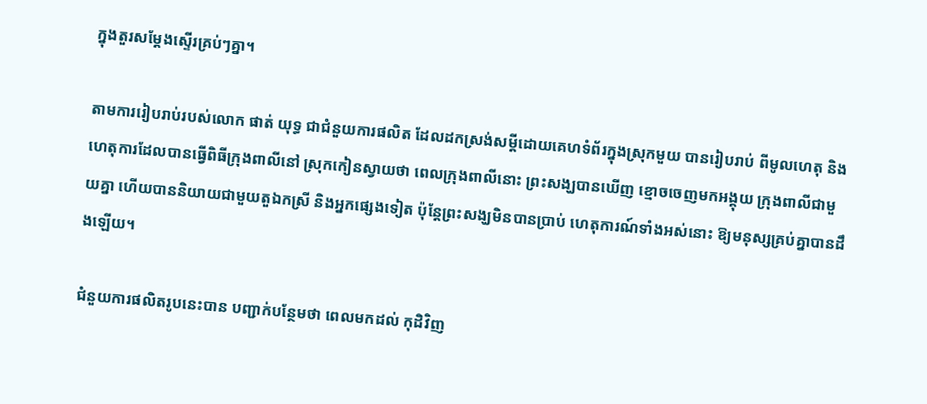ក្នុងតួរសម្តែងស្ទើរគ្រប់ៗគ្នា។

តាមការរៀបរាប់របស់លោក ផាត់ យុទ្ធ ជាជំនួយការផលិត ដែលដកស្រង់សម្តីដោយគេហទំព័រក្នុងស្រុកមួយ បានរៀបរាប់ ពីមូលហេតុ និងហេតុការដែលបានធ្វើពិធីក្រុងពាលីនៅ ស្រុកកៀនស្វាយថា ពេលក្រុងពាលីនោះ ព្រះសង្ឃបានឃើញ ខ្មោចចេញមកអង្គុយ ក្រុងពាលីជាមួយគ្នា ហើយបាននិយាយជាមួយតួឯកស្រី និងអ្នកផ្សេងទៀត ប៉ុន្តែព្រះសង្ឃមិនបានប្រាប់ ហេតុការណ៍ទាំងអស់នោះ ឱ្យមនុស្សគ្រប់គ្នាបានដឹងឡើយ។

ជំនួយការផលិតរូបនេះបាន បញ្ជាក់បន្ថែមថា ពេលមកដល់ កុដិវិញ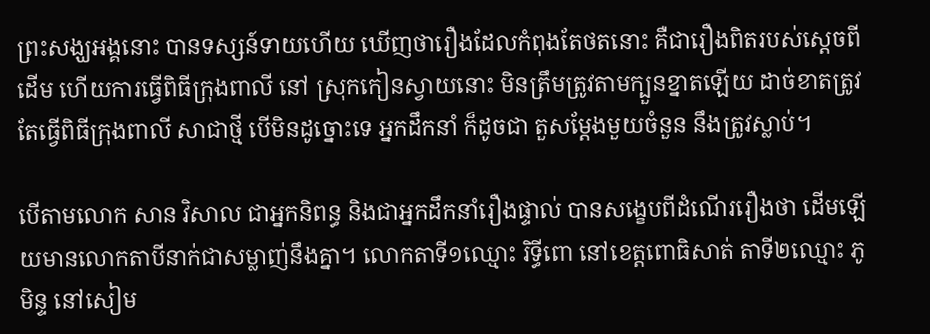ព្រះសង្ឃអង្គនោះ បានទស្សន៍ទាយហើយ ឃើញថារឿងដែលកំពុងតែថតនោះ គឺជារឿងពិតរបស់ស្ដេចពីដើម ហើយការធ្វើពិធីក្រុងពាលី នៅ ស្រុកកៀនស្វាយនោះ មិនត្រឹមត្រូវតាមក្បួនខ្នាតឡើយ ដាច់ខាតត្រូវតែធ្វើពិធីក្រុងពាលី សាជាថ្មី បើមិនដូច្នោះទេ អ្នកដឹកនាំ ក៏ដូចជា តួសម្ដែងមួយចំនួន នឹងត្រូវស្លាប់។

បើតាមលោក សាន វិសាល ជាអ្នកនិពន្ធ និងជាអ្នកដឹកនាំរឿងផ្ទាល់ បានសង្ខេបពីដំណើររឿងថា ដើមឡើយមានលោកតាបីនាក់ជាសម្លាញ់នឹងគ្នា។ លោកតាទី១ឈ្មោះ រិទ្ធីពោ នៅខេត្តពោធិសាត់ តាទី២ឈ្មោះ ភូមិន្ទ នៅសៀម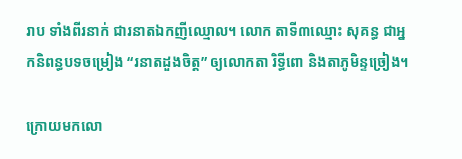រាប ទាំងពីរនាក់ ជារនាតឯកញីឈ្មោល។ លោក តាទី៣ឈ្មោះ សុគន្ធ ជាអ្នកនិពន្ធបទចម្រៀង “រនាតដួងចិត្ត” ឲ្យលោកតា រិទ្ធីពោ និងតាភូមិន្ទច្រៀង។

ក្រោយមកលោ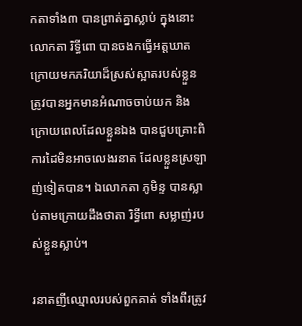កតាទាំង៣ បានព្រាត់គ្នាស្លាប់ ក្នុងនោះលោកតា រិទ្ធីពោ បានចងកធ្វើអត្តឃាត ក្រោយមកភរិយាដ៏ស្រស់ស្អាតរបស់ខ្លួនត្រូវបានអ្នកមានអំណាចចាប់យក និងក្រោយពេលដែលខ្លួនឯង បានជួបគ្រោះពិការដៃមិនអាចលេងរនាត ដែលខ្លួនស្រឡាញ់ទៀតបាន។ ឯលោកតា ភូមិន្ទ បានស្លាប់តាមក្រោយដឹងថាតា រិទ្ធីពោ សម្លាញ់របស់ខ្លួនស្លាប់។

រនាតញីឈ្មោលរបស់ពួកគាត់ ទាំងពីរត្រូវ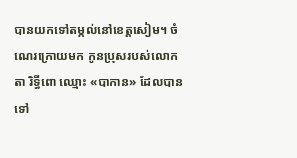បានយកទៅតម្កល់នៅខេត្តសៀម។ ចំណេរក្រោយមក កូនប្រុសរបស់លោកតា រិទ្ធីពោ ឈ្មោះ «បាកាន» ដែលបានទៅ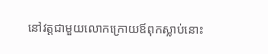នៅវត្តជាមួយលោកក្រោយឪពុកស្លាប់នោះ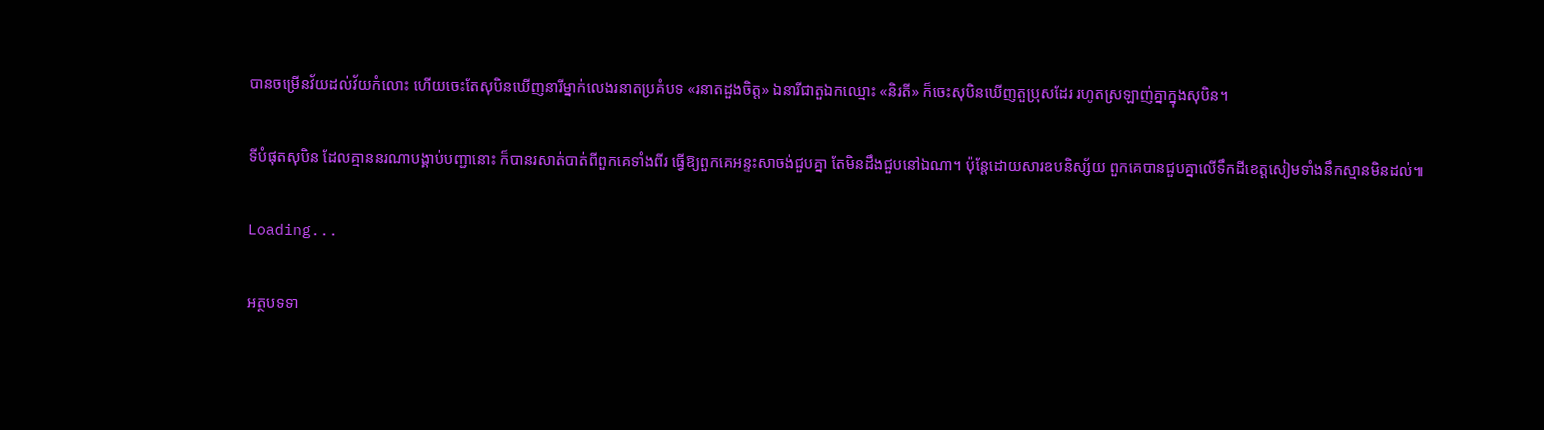បានចម្រើនវ័យដល់វ័យកំលោះ ហើយចេះតែសុបិនឃើញនារីម្នាក់លេងរនាតប្រគំបទ «រនាតដួងចិត្ត» ឯនារីជាតួឯកឈ្មោះ «និរតី» ក៏ចេះសុបិនឃើញតួប្រុសដែរ រហូតស្រឡាញ់គ្នាក្នុងសុបិន។

ទីបំផុតសុបិន ដែលគ្មាននរណាបង្គាប់បញ្ជានោះ ក៏បានរសាត់បាត់ពីពួកគេទាំងពីរ ធ្វើឱ្យពួកគេអន្ទះសាចង់ជួបគ្នា តែមិនដឹងជួបនៅឯណា។ ប៉ុន្តែដោយសារឧបនិស្ស័យ ពួកគេបានជួបគ្នាលើទឹកដីខេត្តសៀមទាំងនឹកស្មានមិនដល់៕

Loading...

អត្ថបទទា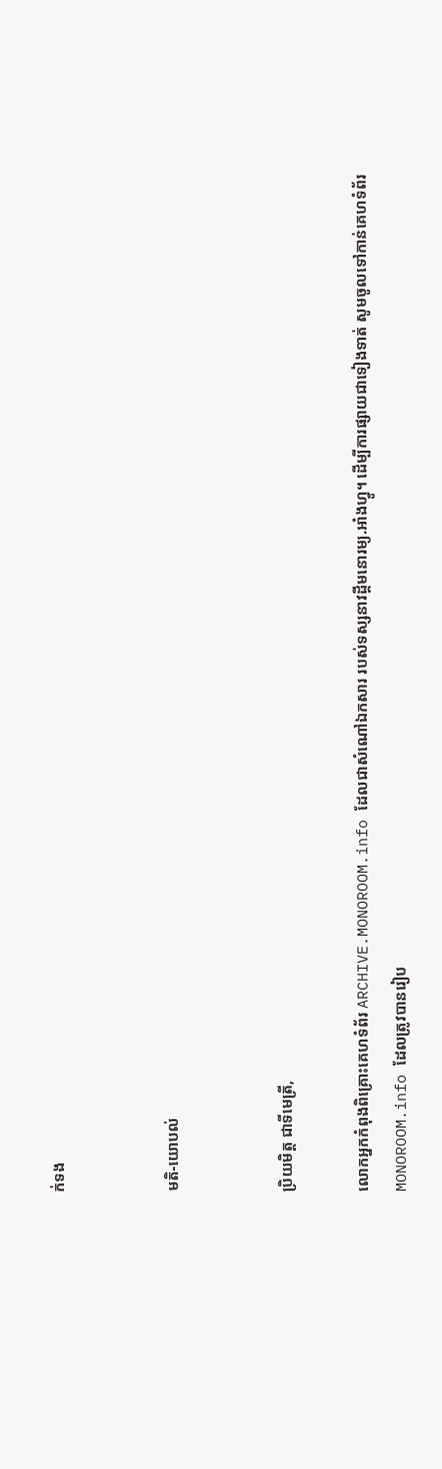ក់ទង


មតិ-យោបល់


ប្រិយមិត្ត ជាទីមេត្រី,

លោកអ្នកកំពុងពិគ្រោះគេហទំព័រ ARCHIVE.MONOROOM.info ដែលជាសំណៅឯកសារ របស់ទស្សនាវដ្ដីមនោរម្យ.អាំងហ្វូ។ ដើម្បីការផ្សាយជាទៀងទាត់ សូមចូលទៅកាន់គេហទំព័រ MONOROOM.info ដែលត្រូវបានរៀប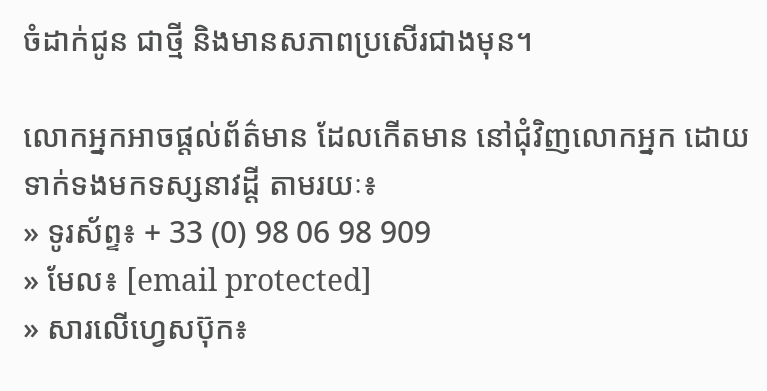ចំដាក់ជូន ជាថ្មី និងមានសភាពប្រសើរជាងមុន។

លោកអ្នកអាចផ្ដល់ព័ត៌មាន ដែលកើតមាន នៅជុំវិញលោកអ្នក ដោយទាក់ទងមកទស្សនាវដ្ដី តាមរយៈ៖
» ទូរស័ព្ទ៖ + 33 (0) 98 06 98 909
» មែល៖ [email protected]
» សារលើហ្វេសប៊ុក៖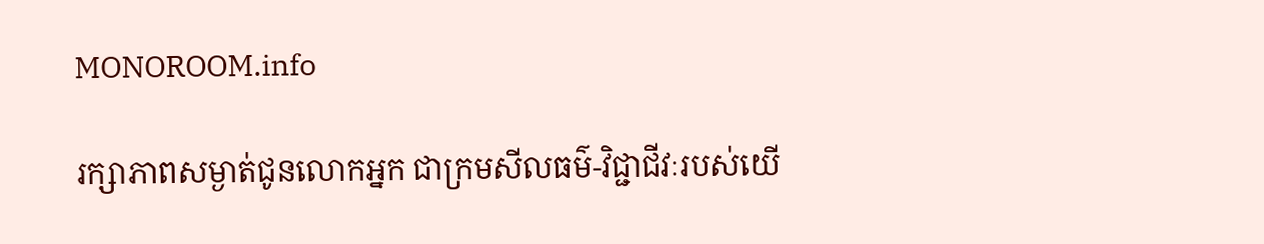MONOROOM.info

រក្សាភាពសម្ងាត់ជូនលោកអ្នក ជាក្រមសីលធម៌-វិជ្ជាជីវៈរបស់យើ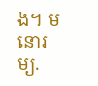ង។ មនោរម្យ.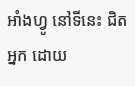អាំងហ្វូ នៅទីនេះ ជិតអ្នក ដោយ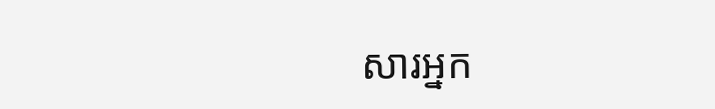សារអ្នក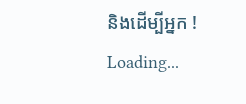និងដើម្បីអ្នក !
Loading...